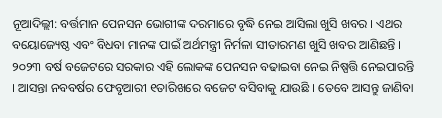ନୂଆଦିଲ୍ଲୀ: ବର୍ତ୍ତମାନ ପେନସନ ଭୋଗୀଙ୍କ ଦରମାରେ ବୃଦ୍ଧି ନେଇ ଆସିଲା ଖୁସି ଖବର । ଏଥର ବୟୋଜ୍ୟେଷ୍ଠ ଏବଂ ବିଧବା ମାନଙ୍କ ପାଇଁ ଅର୍ଥମନ୍ତ୍ରୀ ନିର୍ମଳା ସୀତାରମଣ ଖୁସି ଖବର ଆଣିଛନ୍ତି । ୨୦୨୩ ବର୍ଷ ବଜେଟରେ ସରକାର ଏହି ଲୋକଙ୍କ ପେନସନ ବଢାଇବା ନେଇ ନିଷ୍ପତ୍ତି ନେଇପାରନ୍ତି । ଆସନ୍ତା ନବବର୍ଷର ଫେବୃଆରୀ ୧ତାରିଖରେ ବଜେଟ ବସିବାକୁ ଯାଉଛି । ତେବେ ଆସନ୍ତୁ ଜାଣିବା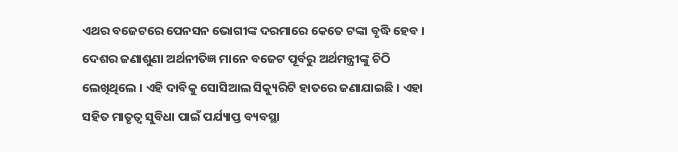ଏଥର ବଜେଟରେ ପେନସନ ଭୋଗୀଙ୍କ ଦରମାରେ କେତେ ଟଙ୍କା ବୃଦ୍ଧି ହେବ ।
ଦେଶର ଜଣାଶୁଣା ଅର୍ଥନୀତିଜ୍ଞ ମାନେ ବଜେଟ ପୂର୍ବରୁ ଅର୍ଥମନ୍ତ୍ରୀଙ୍କୁ ଚିଠି ଲେଖିଥିଲେ । ଏହି ଦାବିକୁ ସୋସିଆଲ ସିକ୍ୟୁରିଟି ହାତରେ ଜଣାଯାଇଛି । ଏହା ସହିତ ମାତୃତ୍ୱ ସୁବିଧା ପାଇଁ ପର୍ଯ୍ୟାପ୍ତ ବ୍ୟବସ୍ଥା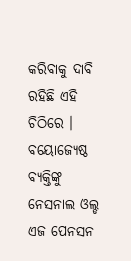କରିବାକୁ ଦାବି ରହିଛି ଏହି ଚିଠିରେ । ବୟୋଜ୍ୟେଷ୍ଠ ବ୍ୟକ୍ତିଙ୍କୁ ନେସନାଲ ଓଲ୍ଡ ଏଜ ପେନସନ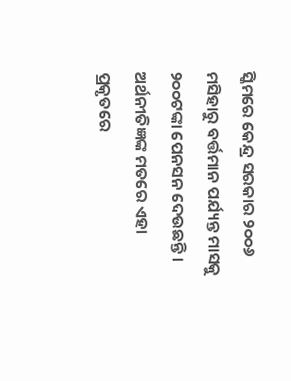ସ୍କିମରେ କେନ୍ଦ୍ର ସରକାର ୨୦୦୬ ମସିହାରୁ ବର୍ତ୍ତମାନ ପର୍ଯ୍ୟନ୍ତ ମାସକୁ ୨୦୦ଟଙ୍କା ପେନସନ ଦେଉଛନ୍ତି ।
ଅର୍ଥନୀତିଜ୍ଞଙ୍କ ମତରେ ଏହା ପ୍ରକୃତରେ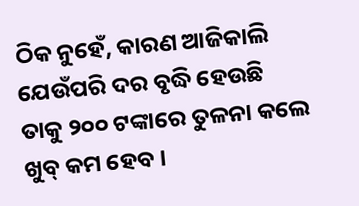ଠିକ ନୁହେଁ, କାରଣ ଆଜିକାଲି ଯେଉଁପରି ଦର ବୃଦ୍ଧି ହେଉଛି ତାକୁ ୨୦୦ ଟଙ୍କାରେ ତୁଳନା କଲେ ଖୁବ୍ କମ ହେବ ।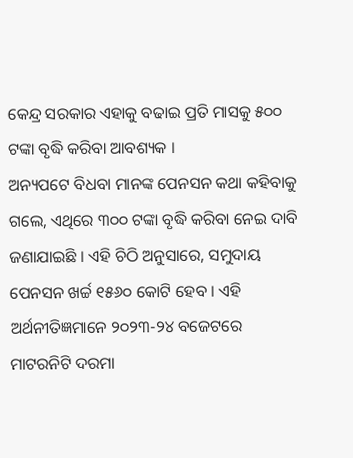କେନ୍ଦ୍ର ସରକାର ଏହାକୁ ବଢାଇ ପ୍ରତି ମାସକୁ ୫୦୦ ଟଙ୍କା ବୃଦ୍ଧି କରିବା ଆବଶ୍ୟକ ।
ଅନ୍ୟପଟେ ବିଧବା ମାନଙ୍କ ପେନସନ କଥା କହିବାକୁ ଗଲେ, ଏଥିରେ ୩୦୦ ଟଙ୍କା ବୃଦ୍ଧି କରିବା ନେଇ ଦାବି ଜଣାଯାଇଛି । ଏହି ଚିଠି ଅନୁସାରେ, ସମୁଦାୟ ପେନସନ ଖର୍ଚ୍ଚ ୧୫୬୦ କୋଟି ହେବ । ଏହି ଅର୍ଥନୀତିଜ୍ଞମାନେ ୨୦୨୩-୨୪ ବଜେଟରେ ମାଟରନିଟି ଦରମା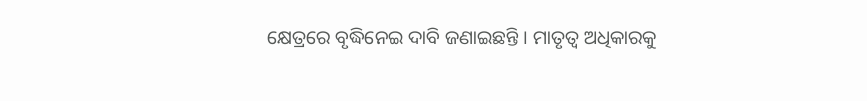କ୍ଷେତ୍ରରେ ବୃଦ୍ଧିନେଇ ଦାବି ଜଣାଇଛନ୍ତି । ମାତୃତ୍ୱ ଅଧିକାରକୁ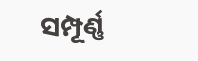ସମ୍ପୂର୍ଣ୍ଣ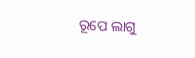ରୂପେ ଲାଗୁ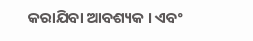କରାଯିବା ଆବଶ୍ୟକ । ଏବଂ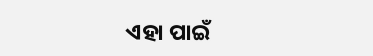ଏହା ପାଇଁ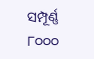ସମ୍ପୂର୍ଣ୍ଣ ୮୦୦୦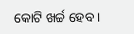କୋଟି ଖର୍ଚ୍ଚ ହେବ ।